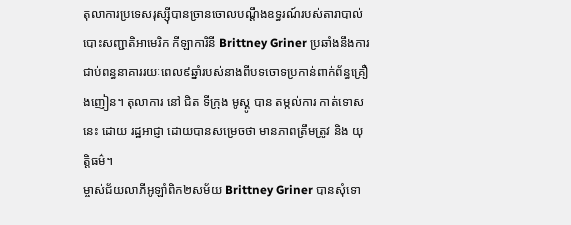តុលាការប្រទេសរុស្ស៊ីបានច្រានចោលបណ្តឹងឧទ្ធរណ៍របស់តារាបាល់បោះសញ្ជាតិអាមេរិក កីឡាការិនី Brittney Griner ប្រឆាំងនឹងការជាប់ពន្ធនាគាររយៈពេល៩ឆ្នាំរបស់នាងពីបទចោទប្រកាន់ពាក់ព័ន្ធគ្រឿងញៀន។ តុលាការ នៅ ជិត ទីក្រុង មូស្គូ បាន តម្កល់ការ កាត់ទោស នេះ ដោយ រដ្ឋអាជ្ញា ដោយបានសម្រេចថា មានភាពត្រឹមត្រូវ និង យុត្តិធម៌។
ម្ចាស់ជ័យលាភីអូឡាំពិក២សម័យ Brittney Griner បានសុំទោ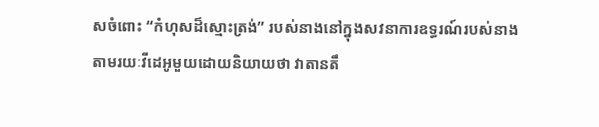សចំពោះ “កំហុសដ៏ស្មោះត្រង់” របស់នាងនៅក្នុងសវនាការឧទ្ធរណ៍របស់នាងតាមរយៈវីដេអូមួយដោយនិយាយថា វាតានតឹ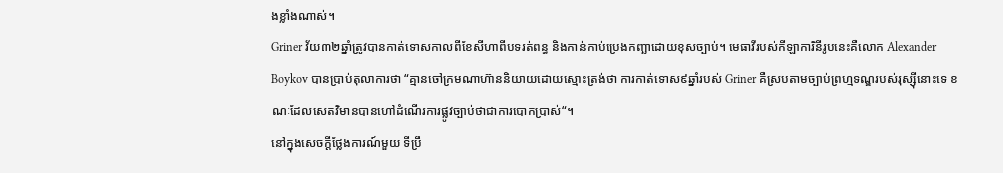ងខ្លាំងណាស់។
Griner វ័យ៣២ឆ្នាំត្រូវបានកាត់ទោសកាលពីខែសីហាពីបទរត់ពន្ធ និងកាន់កាប់ប្រេងកញ្ឆាដោយខុសច្បាប់។ មេធាវីរបស់កីឡាការិនីរូបនេះគឺលោក Alexander Boykov បានប្រាប់តុលាការថា “គ្មានចៅក្រមណាហ៊ាននិយាយដោយស្មោះត្រង់ថា ការកាត់ទោស៩ឆ្នាំរបស់ Griner គឺស្របតាមច្បាប់ព្រហ្មទណ្ឌរបស់រុស្ស៊ីនោះទេ ខណៈដែលសេតវិមានបានហៅដំណើរការផ្លូវច្បាប់ថាជាការបោកប្រាស់“។
នៅក្នុងសេចក្តីថ្លែងការណ៍មួយ ទីប្រឹ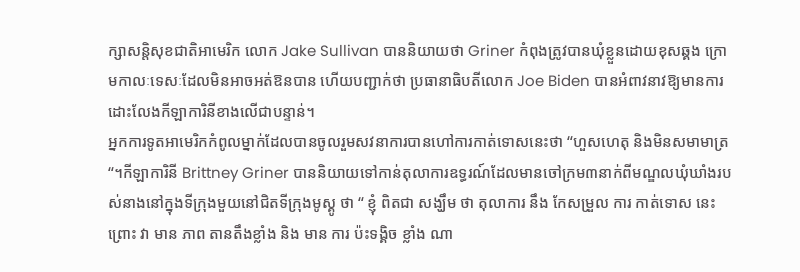ក្សាសន្តិសុខជាតិអាមេរិក លោក Jake Sullivan បាននិយាយថា Griner កំពុងត្រូវបានឃុំខ្លួនដោយខុសឆ្គង ក្រោមកាលៈទេសៈដែលមិនអាចអត់ឱនបាន ហើយបញ្ជាក់ថា ប្រធានាធិបតីលោក Joe Biden បានអំពាវនាវឱ្យមានការដោះលែងកីឡាការិនីខាងលើជាបន្ទាន់។
អ្នកការទូតអាមេរិកកំពូលម្នាក់ដែលបានចូលរួមសវនាការបានហៅការកាត់ទោសនេះថា “ហួសហេតុ និងមិនសមាមាត្រ“។កីឡាការិនី Brittney Griner បាននិយាយទៅកាន់តុលាការឧទ្ធរណ៍ដែលមានចៅក្រម៣នាក់ពីមណ្ឌលឃុំឃាំងរបស់នាងនៅក្នុងទីក្រុងមួយនៅជិតទីក្រុងមូស្គូ ថា “ ខ្ញុំ ពិតជា សង្ឃឹម ថា តុលាការ នឹង កែសម្រួល ការ កាត់ទោស នេះ ព្រោះ វា មាន ភាព តានតឹងខ្លាំង និង មាន ការ ប៉ះទង្គិច ខ្លាំង ណា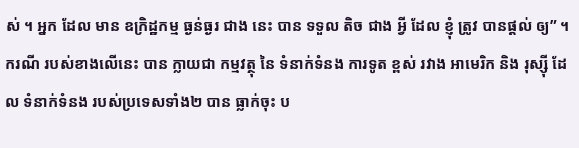ស់ ។ អ្នក ដែល មាន ឧក្រិដ្ឋកម្ម ធ្ងន់ធ្ងរ ជាង នេះ បាន ទទួល តិច ជាង អ្វី ដែល ខ្ញុំ ត្រូវ បានផ្តល់ ឲ្យ” ។
ករណី របស់ខាងលើនេះ បាន ក្លាយជា កម្មវត្ថុ នៃ ទំនាក់ទំនង ការទូត ខ្ពស់ រវាង អាមេរិក និង រុស្ស៊ី ដែល ទំនាក់ទំនង របស់ប្រទេសទាំង២ បាន ធ្លាក់ចុះ ប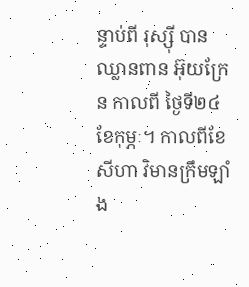ន្ទាប់ពី រុស្ស៊ី បាន ឈ្លានពាន អ៊ុយក្រែន កាលពី ថ្ងៃទី២៤ ខែកុម្ភៈ។ កាលពីខែសីហា វិមានក្រឹមឡាំង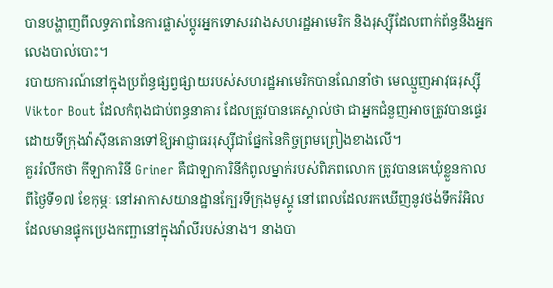បានបង្ហាញពីលទ្ធភាពនៃការផ្លាស់ប្តូរអ្នកទោសរវាងសហរដ្ឋអាមេរិក និងរុស្ស៊ីដែលពាក់ព័ន្ធនឹងអ្នកលេងបាល់បោះ។
របាយការណ៍នៅក្នុងប្រព័ន្ធផ្សព្វផ្សាយរបស់សហរដ្ឋអាមេរិកបានណែនាំថា មេឈ្មួញអាវុធរុស្ស៊ី Viktor Bout ដែលកំពុងជាប់ពន្ធនាគារ ដែលត្រូវបានគេស្គាល់ថា ជាអ្នកជំនួញអាចត្រូវបានផ្ទេរដោយទីក្រុងវ៉ាស៊ីនតោនទៅឱ្យអាជ្ញាធររុស្ស៊ីជាផ្នែកនៃកិច្ចព្រមព្រៀងខាងលើ។
គួររំលឹកថា កីឡាការិនី Griner គឺជាឡាការិនីកំពូលម្នាក់របស់ពិភពលោក ត្រូវបានគេឃុំខ្លួនកាលពីថ្ងៃទី១៧ ខែកុម្ភៈ នៅអាកាសយានដ្ឋានក្បែរទីក្រុងមូស្គូ នៅពេលដែលរកឃើញនូវថង់ទឹករំអិលដែលមានផ្ទុកប្រេងកញ្ឆានៅក្នុងវ៉ាលីរបស់នាង។ នាងបា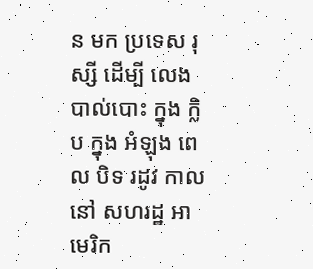ន មក ប្រទេស រុស្សី ដើម្បី លេង បាល់បោះ ក្នុង ក្លិប ក្នុង អំឡុង ពេល បិទ រដូវ កាល នៅ សហរដ្ឋ អាមេរិក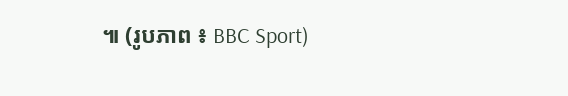៕ (រូបភាព ៖ BBC Sport)